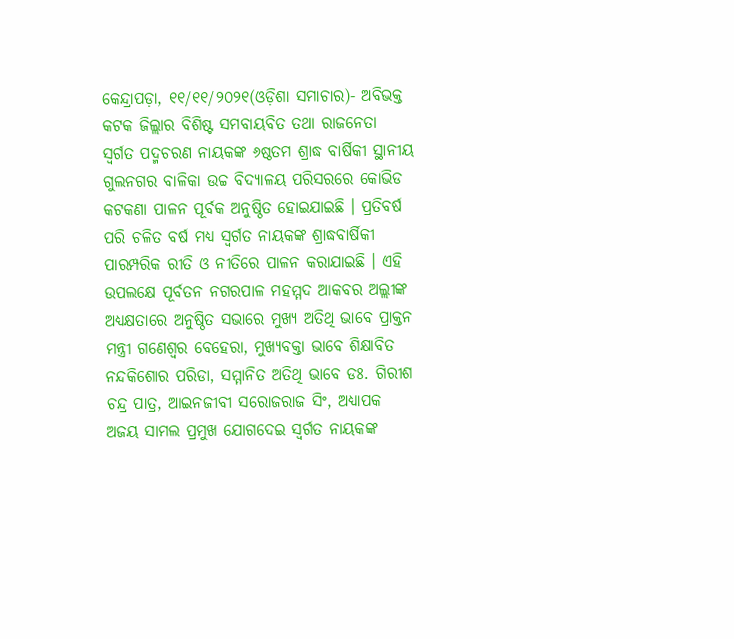କେନ୍ଦ୍ରାପଡ଼ା, ୧୧/୧୧/୨୦୨୧(ଓଡ଼ିଶା ସମାଚାର)- ଅବିଭକ୍ତ କଟକ ଜିଲ୍ଲାର ବିଶିଷ୍ଟ ସମବାୟବିତ ତଥା ରାଜନେତା ସ୍ୱର୍ଗତ ପଦ୍ମଚରଣ ନାୟକଙ୍କ ୬ଷ୍ଠତମ ଶ୍ରାଦ୍ଧ ବାର୍ଷିକୀ ସ୍ଥାନୀୟ ଗୁଲନଗର ବାଳିକା ଉଚ୍ଚ ବିଦ୍ୟାଳୟ ପରିସରରେ କୋଭିଡ କଟକଣା ପାଳନ ପୂର୍ବକ ଅନୁଷ୍ଠିତ ହୋଇଯାଇଛି । ପ୍ରତିବର୍ଷ ପରି ଚଳିତ ବର୍ଷ ମଧ୍ୟ ସ୍ୱର୍ଗତ ନାୟକଙ୍କ ଶ୍ରାଦ୍ଧବାର୍ଷିକୀ ପାରମ୍ପରିକ ରୀତି ଓ ନୀତିରେ ପାଳନ କରାଯାଇଛି । ଏହି ଉପଲକ୍ଷେ ପୂର୍ବତନ ନଗରପାଳ ମହମ୍ମଦ ଆକବର ଅଲ୍ଲୀଙ୍କ ଅଧ୍ୟକ୍ଷତାରେ ଅନୁଷ୍ଠିତ ସଭାରେ ମୁଖ୍ୟ ଅତିଥି ଭାବେ ପ୍ରାକ୍ତନ ମନ୍ତ୍ରୀ ଗଣେଶ୍ୱର ବେହେରା, ମୁଖ୍ୟବକ୍ତା ଭାବେ ଶିକ୍ଷାବିତ ନନ୍ଦକିଶୋର ପରିଡା, ସମ୍ମାନିତ ଅତିଥି ଭାବେ ଡଃ. ଗିରୀଶ ଚନ୍ଦ୍ର ପାତ୍ର, ଆଇନଜୀବୀ ସରୋଜରାଜ ସିଂ, ଅଧ୍ୟାପକ ଅଜୟ ସାମଲ ପ୍ରମୁଖ ଯୋଗଦେଇ ସ୍ୱର୍ଗତ ନାୟକଙ୍କ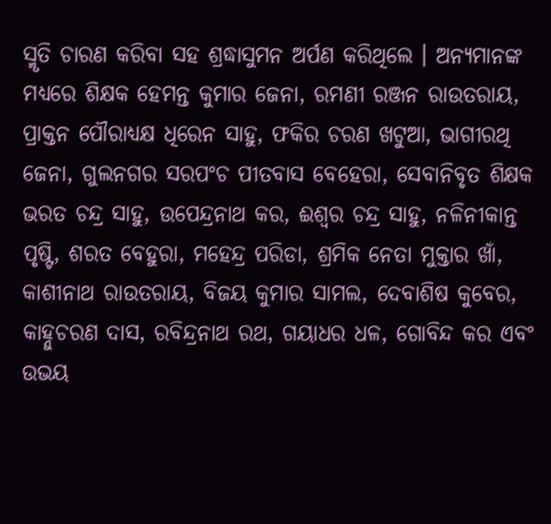ସ୍ମୃତି ଚାରଣ କରିବା ସହ ଶ୍ରଦ୍ଧାସୁମନ ଅର୍ପଣ କରିଥିଲେ । ଅନ୍ୟମାନଙ୍କ ମଧ୍ୟରେ ଶିକ୍ଷକ ହେମନ୍ତ କୁମାର ଜେନା, ରମଣୀ ରଞ୍ଜନ ରାଉତରାୟ, ପ୍ରାକ୍ତନ ପୌରାଧ୍ୟକ୍ଷ ଧିରେନ ସାହୁ, ଫକିର ଚରଣ ଖଟୁଆ, ଭାଗୀରଥି ଜେନା, ଗୁଲନଗର ସରପଂଚ ପୀତବାସ ବେହେରା, ସେବାନିବୃତ ଶିକ୍ଷକ ଭରତ ଚନ୍ଦ୍ର ସାହୁ, ଉପେନ୍ଦ୍ରନାଥ କର, ଈଶ୍ୱର ଚନ୍ଦ୍ର ସାହୁ, ନଳିନୀକାନ୍ତ ପୃଷ୍ଟି, ଶରତ ବେହୁରା, ମହେନ୍ଦ୍ର ପରିଡା, ଶ୍ରମିକ ନେତା ମୁକ୍ତାର ଖାଁ, କାଶୀନାଥ ରାଉତରାୟ, ବିଜୟ କୁମାର ସାମଲ, ଦେବାଶିଷ କୁବେର, କାହ୍ନୁଚରଣ ଦାସ, ରବିନ୍ଦ୍ରନାଥ ରଥ, ଗୟାଧର ଧଳ, ଗୋବିନ୍ଦ କର ଏବଂ ଉଭୟ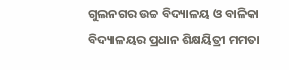ଗୁଲନଗର ଉଚ୍ଚ ବିଦ୍ୟାଳୟ ଓ ବାଳିକା ବିଦ୍ୟାଳୟର ପ୍ରଧାନ ଶିକ୍ଷୟିତ୍ରୀ ମମତା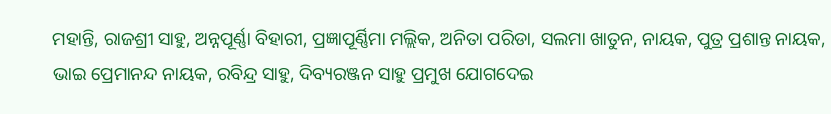ମହାନ୍ତି, ରାଜଶ୍ରୀ ସାହୁ, ଅନ୍ନପୂର୍ଣ୍ଣା ବିହାରୀ, ପ୍ରଜ୍ଞାପୂର୍ଣ୍ଣିମା ମଲ୍ଲିକ, ଅନିତା ପରିଡା, ସଲମା ଖାତୁନ, ନାୟକ, ପୁତ୍ର ପ୍ରଶାନ୍ତ ନାୟକ, ଭାଇ ପ୍ରେମାନନ୍ଦ ନାୟକ, ରବିନ୍ଦ୍ର ସାହୁ, ଦିବ୍ୟରଞ୍ଜନ ସାହୁ ପ୍ରମୁଖ ଯୋଗଦେଇ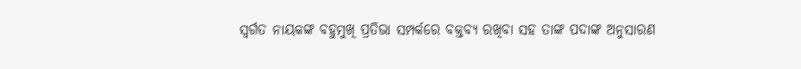ସ୍ୱର୍ଗତ ନାୟକଙ୍କ ବହୁମୁଖି ପ୍ରତିଭା ସମ୍ପର୍କରେ ବକ୍ତବ୍ୟ ରଖିବା ସହ ତାଙ୍କ ପଦାଙ୍କ ଅନୁସାରଣ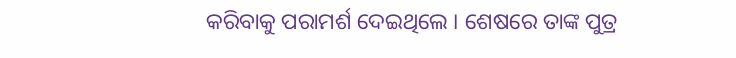କରିବାକୁ ପରାମର୍ଶ ଦେଇଥିଲେ । ଶେଷରେ ତାଙ୍କ ପୁତ୍ର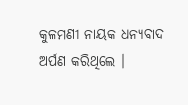କୁଳମଣୀ ନାୟକ ଧନ୍ୟବାଦ ଅର୍ପଣ କରିଥିଲେ ।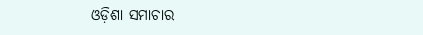ଓଡ଼ିଶା ସମାଚାର